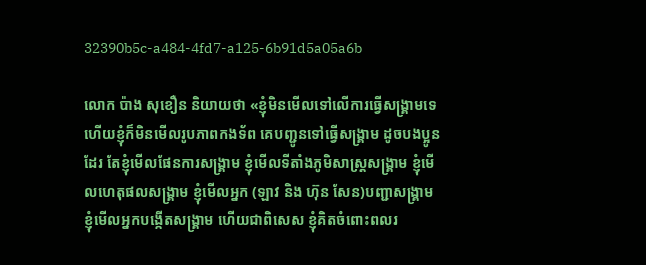32390b5c-a484-4fd7-a125-6b91d5a05a6b

លោក ប៉ាង សុខឿន និយាយថា «ខ្ញុំមិនមើលទៅលើការធ្វើសង្រ្គាមទេ ហើយខ្ញុំក៏មិនមើលរូបភាពកងទ័ព គេបញ្ជូនទៅធ្វើសង្គ្រាម ដូចបងប្អូនដែរ តែខ្ញុំមើលផែនការសង្រ្គាម ខ្ញុំមើលទីតាំងភូមិសាស្រ្តសង្រ្គាម ខ្ញុំមើលហេតុផលសង្រ្គាម ខ្ញុំមើលអ្នក (ឡាវ និង ហ៊ុន សែន)បញ្ជាសង្រ្គាម ខ្ញុំមើលអ្នកបង្កើតសង្រ្គាម ហើយជាពិសេស ខ្ញុំគិតចំពោះពលរ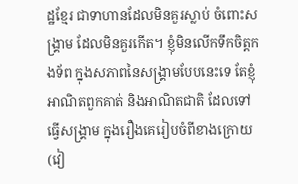ដ្ឋខ្មែរ ជាទាហានដែលមិនគួរស្លាប់ ចំពោះសង្រ្គាម ដែលមិនគួរកើត។ ខ្ញុំមិនលើកទឹកចិត្តកងទ័ព ក្នុងសភាពនៃសង្រ្គាមបែបនេះទេ តែខ្ញុំអាណិតពួកគាត់ និងអាណិតជាតិ ដែលទៅធ្វើសង្រ្គាម ក្នុងរឿងគេរៀបចំពីខាងក្រោយ (វៀ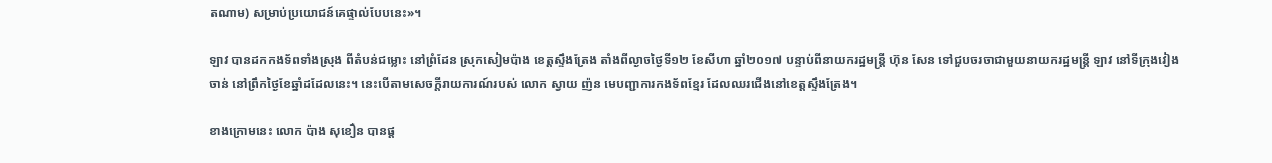តណាម) សម្រាប់ប្រយោជន៍គេផ្ទាល់បែបនេះ»។

ឡាវ បានដកកងទ័ពទាំងស្រុង ពីតំបន់ជម្លោះ នៅព្រំដែន ស្រុកសៀមប៉ាង ខេត្តស្ទឹងត្រែង តាំងពីល្ងាចថ្ងៃទី១២ ខែសីហា ឆ្នាំ២០១៧ បន្ទាប់ពីនាយករដ្ឋមន្រ្តី ហ៊ុន សែន ទៅជួបចរចាជាមួយនាយករដ្ឋមន្រ្តី ឡាវ នៅទីក្រុងវៀងចាន់ នៅព្រឹកថ្ងៃខែឆ្នាំដដែលនេះ។ នេះបើតាមសេចក្តីរាយការណ៍របស់ លោក ស្វាយ ញ៉ន មេបញ្ជាការកងទ័ពខ្មែរ ដែលឈរជើងនៅខេត្តស្ទឹងត្រែង។

ខាងក្រោមនេះ លោក ប៉ាង សុខឿន បានផ្ត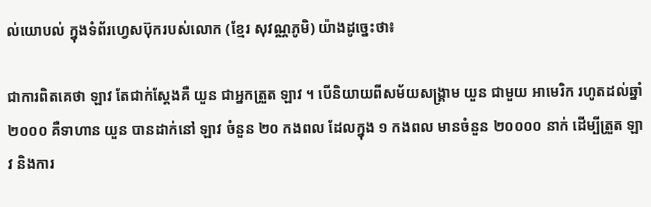ល់យោបល់ ក្នុងទំព័រហ្វេសប៊ុករបស់លោក (ខ្មែរ សុវណ្ណភូមិ) យ៉ាងដូច្នេះថា៖

ជាការពិតគេថា ឡាវ តែជាក់ស្តែងគឺ យួន ជាអ្នកត្រួត ឡាវ ។ បើនិយាយពីសម័យសង្គ្រាម យួន ជាមួយ អាមេរិក រហូតដល់ឆ្នាំ២០០០ គឺទាហាន យួន បានដាក់នៅ ឡាវ ចំនួន ២០ កងពល ដែលក្នុង ១ កងពល មានចំនួន ២០០០០ នាក់ ដើម្បីត្រួត ឡាវ និងការ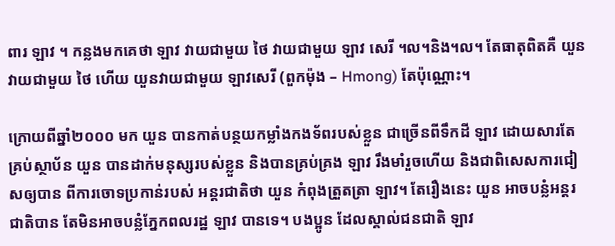ពារ ឡាវ ។ កន្លងមកគេថា ឡាវ វាយជាមួយ ថៃ វាយជាមួយ ឡាវ សេរី ។ល។និង។ល។ តែធាតុពិតគឺ យួន វាយជាមួយ ថៃ ហើយ យួនវាយជាមួយ ឡាវសេរី (ពួកម៉ុង – Hmong) តែប៉ុណ្ណោះ។

ក្រោយពីឆ្នាំ២០០០ មក យួន បានកាត់បន្ថយកម្លាំងកងទ័ពរបស់ខ្លួន ជាច្រើនពីទឹកដី ឡាវ ដោយសារតែគ្រប់ស្ថាប័ន យួន បានដាក់មនុស្សរបស់ខ្លួន និងបានគ្រប់គ្រង ឡាវ រឹងមាំរួចហើយ និងជាពិសេសការជៀសឲ្យបាន ពីការចោទប្រកាន់របស់ អន្តរជាតិថា យួន កំពុងត្រួតត្រា ឡាវ។ តែរឿងនេះ យួន អាចបន្លំអន្តរជាតិបាន តែមិនអាចបន្លំភ្នែកពលរដ្ឋ ឡាវ បានទេ។ បងប្អូន ដែលស្គាល់ជនជាតិ ឡាវ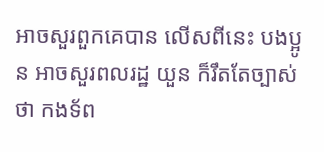អាចសួរពួកគេបាន លើសពីនេះ បងប្អូន អាចសួរពលរដ្ឋ យួន ក៏រឹតតែច្បាស់ថា កងទ័ព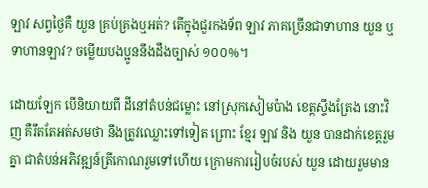ឡាវ សព្វថ្ងៃគឺ យួន គ្រប់គ្រងឬអត់? តើក្នុងជួរកងទ័ព ឡាវ ភាគច្រើនជាទាហាន យួន ឬទាហានឡាវ? ចម្លើយបងប្អូននឹងដឹងច្បាស់ ១០០%។

ដោយឡែក បើនិយាយពី ដីនៅតំបន់ជម្លោះ នៅស្រុកសៀមប៉ាង ខេត្តស្ទឹងត្រែង នោះវិញ គឺរឹតតែអត់សមថា នឹងត្រូវឈ្លោះទៅទៀត ព្រោះ ខ្មែរ ឡាវ និង យួន បានដាក់ខេត្តរួមគ្នា ជាតំបន់អភិវឌ្ឍន៍ត្រីកោណរួមទៅហើយ ក្រោមការរៀបចំរបស់ យួន ដោយរួមមាន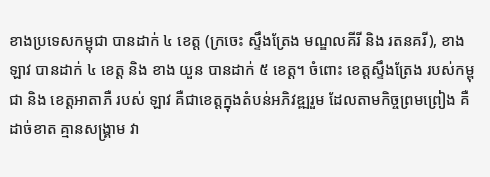ខាងប្រទេសកម្ពុជា បានដាក់ ៤ ខេត្ត (ក្រចេះ ស្ទឹងត្រែង មណ្ឌលគីរី និង រតនគរី), ខាង ឡាវ បានដាក់ ៤ ខេត្ត និង ខាង យួន បានដាក់ ៥ ខេត្ត។ ចំពោះ ខេត្តស្ទឹងត្រែង របស់កម្ពុជា និង ខេត្តអាតាភឺ របស់ ឡាវ គឺជាខេត្តក្នុងតំបន់អភិវឌ្ឍរួម ដែលតាមកិច្ចព្រមព្រៀង គឺដាច់ខាត គ្មានសង្រ្គាម វា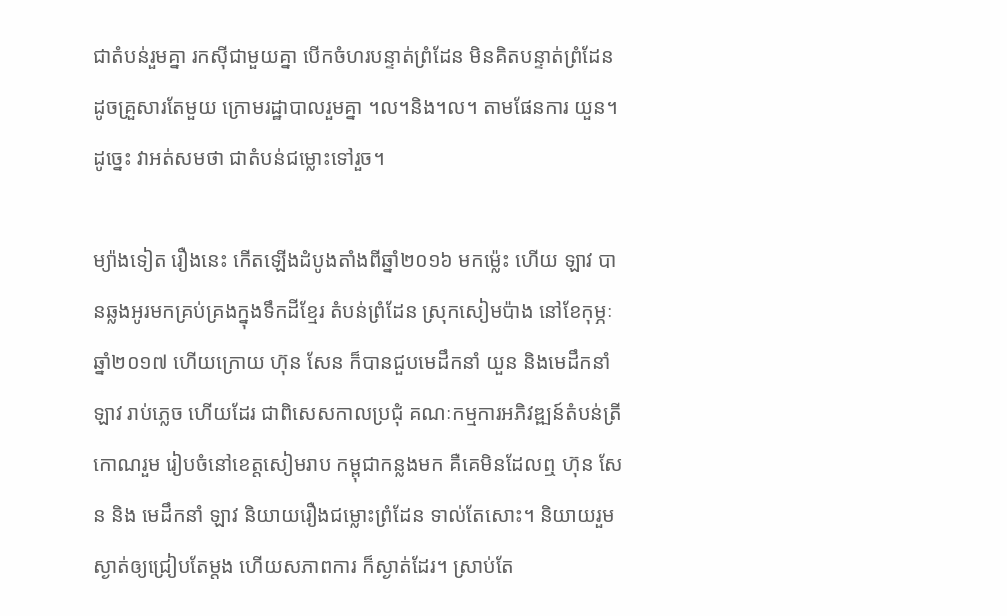ជាតំបន់រួមគ្នា រកស៊ីជាមួយគ្នា បើកចំហរបន្ទាត់ព្រំដែន មិនគិតបន្ទាត់ព្រំដែន ដូចគ្រួសារតែមួយ ក្រោមរដ្ឋាបាលរួមគ្នា ។ល។និង។ល។ តាមផែនការ យួន។ ដូច្នេះ វាអត់សមថា ជាតំបន់ជម្លោះទៅរួច។

ម្យ៉ាងទៀត រឿងនេះ កើតឡើងដំបូងតាំងពីឆ្នាំ២០១៦ មកម្ល៉េះ ហើយ ឡាវ បានឆ្លងអូរមកគ្រប់គ្រងក្នុងទឹកដីខ្មែរ តំបន់ព្រំដែន ស្រុកសៀមប៉ាង នៅខែកុម្ភៈ ឆ្នាំ២០១៧ ហើយក្រោយ ហ៊ុន សែន ក៏បានជួបមេដឹកនាំ យួន និងមេដឹកនាំ ឡាវ រាប់ភ្លេច ហើយដែរ ជាពិសេសកាលប្រជុំ គណៈកម្មការអភិវឌ្ឍន៍តំបន់ត្រីកោណរួម រៀបចំនៅខេត្តសៀមរាប កម្ពុជាកន្លងមក គឺគេមិនដែលឮ ហ៊ុន សែន និង មេដឹកនាំ ឡាវ និយាយរឿងជម្លោះព្រំដែន ទាល់តែសោះ។ និយាយរួម ស្ងាត់ឲ្យជ្រៀបតែម្តង ហើយសភាពការ ក៏ស្ងាត់ដែរ។ ស្រាប់តែ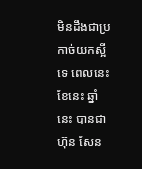មិនដឹងជាប្រកាច់យកស្អីទេ ពេលនេះ ខែនេះ ឆ្នាំនេះ បានជា ហ៊ុន សែន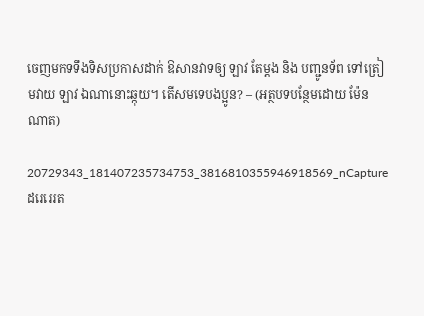ចេញមកទទឹងទិសប្រកាសដាក់ ឱសានវាទឲ្យ ឡាវ តែម្តង និង បញ្ជូនទ័ព ទៅត្រៀមវាយ ឡាវ ឯណានោះឆ្កុយ។ តើសមទេបងប្អូន? – (អត្ថបទបន្ថែមដោយ ម៉ែន ណាត)

20729343_181407235734753_3816810355946918569_nCaptureដរេរេរត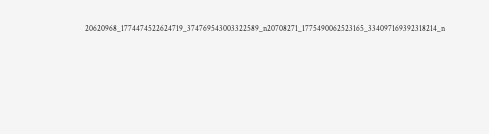20620968_1774474522624719_374769543003322589_n20708271_1775490062523165_334097169392318214_n